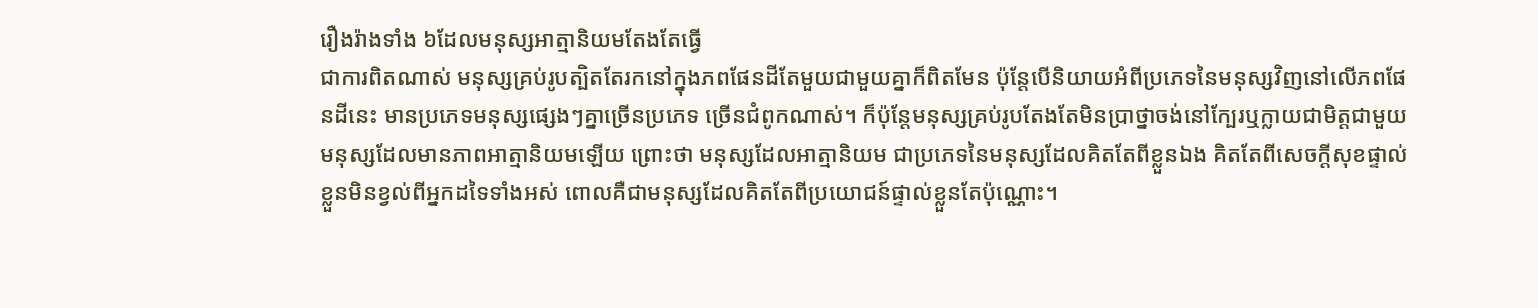រឿងរ៉ាងទាំង ៦ដែលមនុស្សអាត្មានិយមតែងតែធ្វើ
ជាការពិតណាស់ មនុស្សគ្រប់រូបត្បិតតែរកនៅក្នុងភពផែនដីតែមួយជាមួយគ្នាក៏ពិតមែន ប៉ុន្តែបើនិយាយអំពីប្រភេទនៃមនុស្សវិញនៅលើភពផែនដីនេះ មានប្រភេទមនុស្សផ្សេងៗគ្នាច្រើនប្រភេទ ច្រើនជំពូកណាស់។ ក៏ប៉ុន្តែមនុស្សគ្រប់រូបតែងតែមិនប្រាថ្នាចង់នៅក្បែរឬក្លាយជាមិត្តជាមួយមនុស្សដែលមានភាពអាត្មានិយមឡើយ ព្រោះថា មនុស្សដែលអាត្មានិយម ជាប្រភេទនៃមនុស្សដែលគិតតែពីខ្លួនឯង គិតតែពីសេចក្តីសុខផ្ទាល់ខ្លួនមិនខ្វល់ពីអ្នកដទៃទាំងអស់ ពោលគឺជាមនុស្សដែលគិតតែពីប្រយោជន៍ផ្ទាល់ខ្លួនតែប៉ុណ្ណោះ។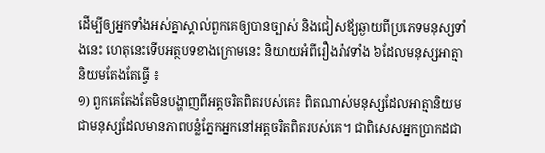ដើម្បីឲ្យអ្នកទាំងអស់គ្នាស្គាល់ពួកគេឲ្យបានច្បាស់ និងជៀសឪ្យឆ្ងាយពីប្រភេទមនុស្សទាំងនេះ ហេតុនេះទើបអត្ថបទខាងក្រោមនេះ និយាយអំពីរឿងរ៉ាវទាំង ៦ដែលមនុស្សអាត្មានិយមតែងតែធ្វើ ៖
១) ពួកគេតែងតែមិនបង្ហាញពីអត្តចរិតពិតរបស់គេ៖ ពិតណាស់មនុស្សដែលអាត្មានិយម ជាមនុស្សដែលមានភាពបន្លំភ្នែកអ្នកនៅអត្តចរិតពិតរបស់គេ។ ជាពិសេសអ្នកប្រាកដជា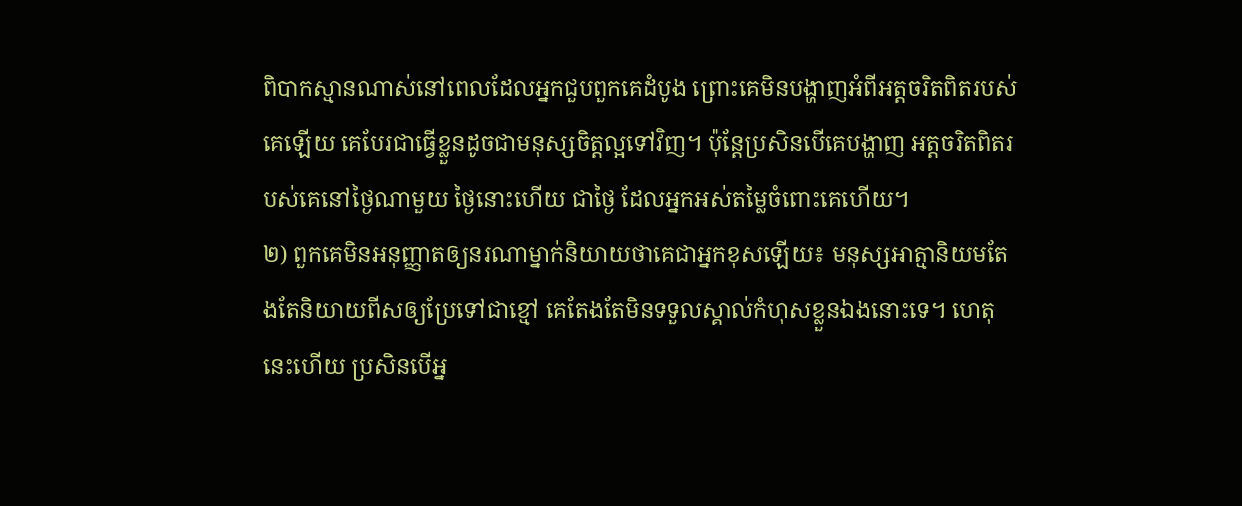ពិបាកស្មានណាស់នៅពេលដែលអ្នកជួបពួកគេដំបូង ព្រោះគេមិនបង្ហាញអំពីអត្តចរិតពិតរបស់គេឡើយ គេបែរជាធ្វើខ្លួនដូចជាមនុស្សចិត្តល្អទៅវិញ។ ប៉ុន្តែប្រសិនបើគេបង្ហាញ អត្តចរិតពិតរបស់គេនៅថ្ងៃណាមួយ ថ្ងៃនោះហើយ ជាថ្ងៃ ដែលអ្នកអស់តម្លៃចំពោះគេហើយ។
២) ពួកគេមិនអនុញ្ញាតឲ្យនរណាម្នាក់និយាយថាគេជាអ្នកខុសឡើយ៖ មនុស្សអាត្មានិយមតែងតែនិយាយពីសឲ្យប្រែទៅជាខ្មៅ គេតែងតែមិនទទួលស្គាល់កំហុសខ្លួនឯងនោះទេ។ ហេតុនេះហើយ ប្រសិនបើអ្ន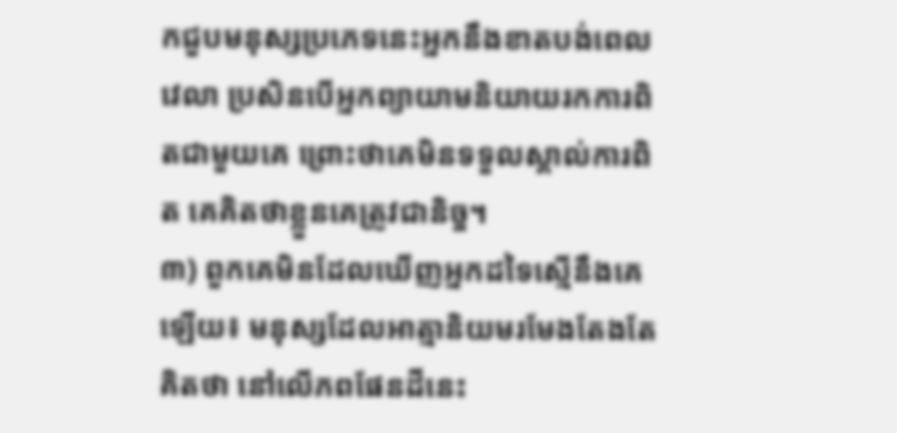កជួបមនុស្សប្រភេទនេះអ្នកនឹងខាតបង់ពេលវេលា ប្រសិនបើអ្នកព្យាយាមនិយាយរកការពិតជាមួយគេ ព្រោះថាគេមិនទទួលស្គាល់ការពិត គេគិតថាខ្លួនគេត្រូវជានិច្ច។
៣) ពួកគេមិនដែលឃើញអ្នកដទៃស្មើនឹងគេឡើយ៖ មនុស្សដែលអាត្មានិយមរមែងតែងតែគិតថា នៅលើភពផែនដីនេះ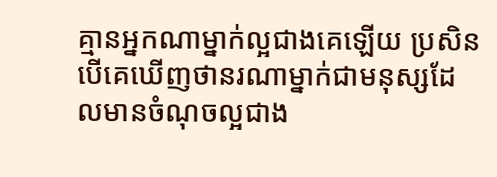គ្មានអ្នកណាម្នាក់ល្អជាងគេឡើយ ប្រសិនបើគេឃើញថានរណាម្នាក់ជាមនុស្សដែលមានចំណុចល្អជាង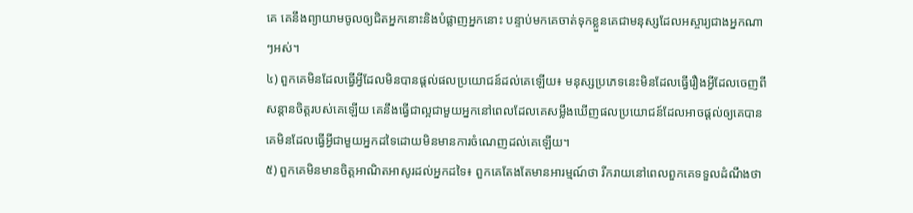គេ គេនឹងព្យាយាមចូលឲ្យជិតអ្នកនោះនិងបំផ្លាញអ្នកនោះ បន្ទាប់មកគេចាត់ទុកខ្លួនគេជាមនុស្សដែលអស្ចារ្យជាងអ្នកណាៗអស់។
៤) ពួកគេមិនដែលធ្វើអ្វីដែលមិនបានផ្តល់ផលប្រយោជន៍ដល់គេឡើយ៖ មនុស្សប្រភេទនេះមិនដែលធ្វើរឿងអ្វីដែលចេញពីសន្តានចិត្តរបស់គេឡើយ គេនឹងធ្វើជាល្អជាមួយអ្នកនៅពេលដែលគេសម្លឹងឃើញផលប្រយោជន៍ដែលអាចផ្តល់ឲ្យគេបាន គេមិនដែលធ្វើអ្វីជាមួយអ្នកដទៃដោយមិនមានការចំណេញដល់គេឡើយ។
៥) ពួកគេមិនមានចិត្តអាណិតអាសូរដល់អ្នកដទៃ៖ ពួកគេតែងតែមានអារម្មណ៍ថា រីករាយនៅពេលពួកគេទទួលដំណឹងថា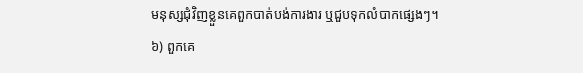មនុស្សជុំវិញខ្លួនគេពួកបាត់បង់ការងារ ឬជួបទុកលំបាកផ្សេងៗ។
៦) ពួកគេ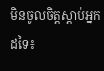មិនចូលចិត្តស្តាប់អ្នកដទៃ៖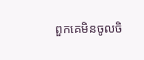ពួកគេមិនចូលចិ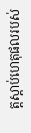ត្តស្តាប់ហេតុផលរបស់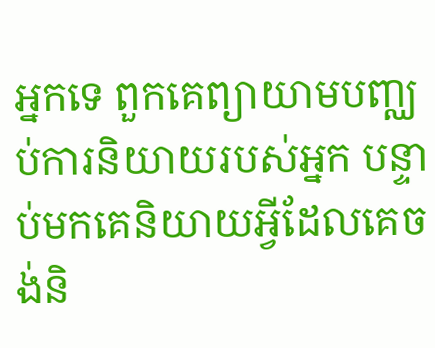អ្នកទេ ពួកគេព្យាយាមបញ្ឈប់ការនិយាយរបស់អ្នក បន្ទាប់មកគេនិយាយអ្វីដែលគេចង់និ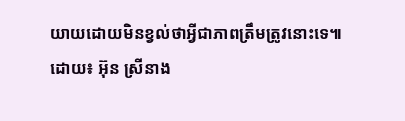យាយដោយមិនខ្វល់ថាអ្វីជាភាពត្រឹមត្រូវនោះទេ៕
ដោយ៖ អ៊ុន ស្រីនាង